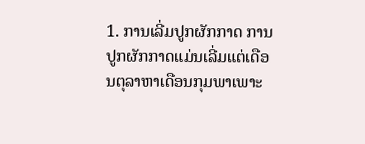1. ການເລີ່ມປູກຜັກກາດ ການປູກຜັກກາດແມ່ນເລີ່ມແຕ່ເດືອນຕຸລາຫາເດືອນກຸມພາເພາະ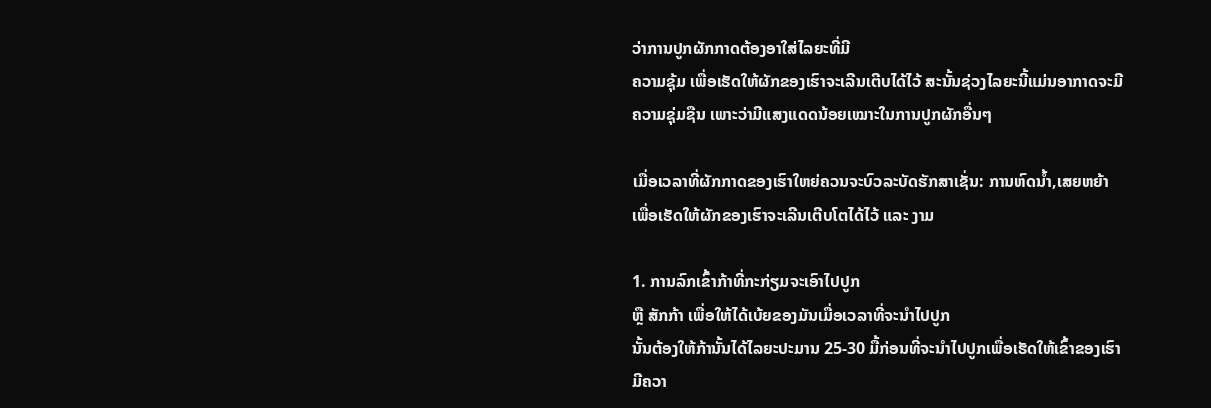ວ່າການປູກຜັກກາດຕ້ອງອາໃສ່ໄລຍະທີ່ມີ
ຄວາມຊຸ້ມ ເພື່ອເຮັດໃຫ້ຜັກຂອງເຮົາຈະເລີນເຕີບໄດ້ໄວ້ ສະນັ້ນຊ່ວງໄລຍະນີ້ແມ່ນອາກາດຈະມີຄວາມຊຸ່ມຊືນ ເພາະວ່າມີແສງແດດນ້ອຍເໝາະໃນການປູກຜັກອື່ນໆ

ເມື່ອເວລາທີ່ຜັກກາດຂອງເຮົາໃຫຍ່ຄວນຈະບົວລະບັດຮັກສາເຊັ່ນ: ການຫົດນໍ້າ,ເສຍຫຍ້າ ເພື່ອເຮັດໃຫ້ຜັກຂອງເຮົາຈະເລີນເຕີບໂຕໄດ້ໄວ້ ແລະ ງາມ

1. ການລົກເຂົ້າກ້າທີ່ກະກ່ຽມຈະເອົາໄປປູກ
ຫຼື ສັກກ້າ ເພື່ອໃຫ້ໄດ້ເບ້ຍຂອງມັນເມື່ອເວລາທີ່ຈະນຳໄປປູກ
ນັ້ນຕ້ອງໃຫ້ກ້ານັ້ນໄດ້ໄລຍະປະມານ 25-30 ມື້ກ່ອນທີ່ຈະນຳໄປປູກເພື່ອເຮັດໃຫ້ເຂົ້າຂອງເຮົາມີຄວາ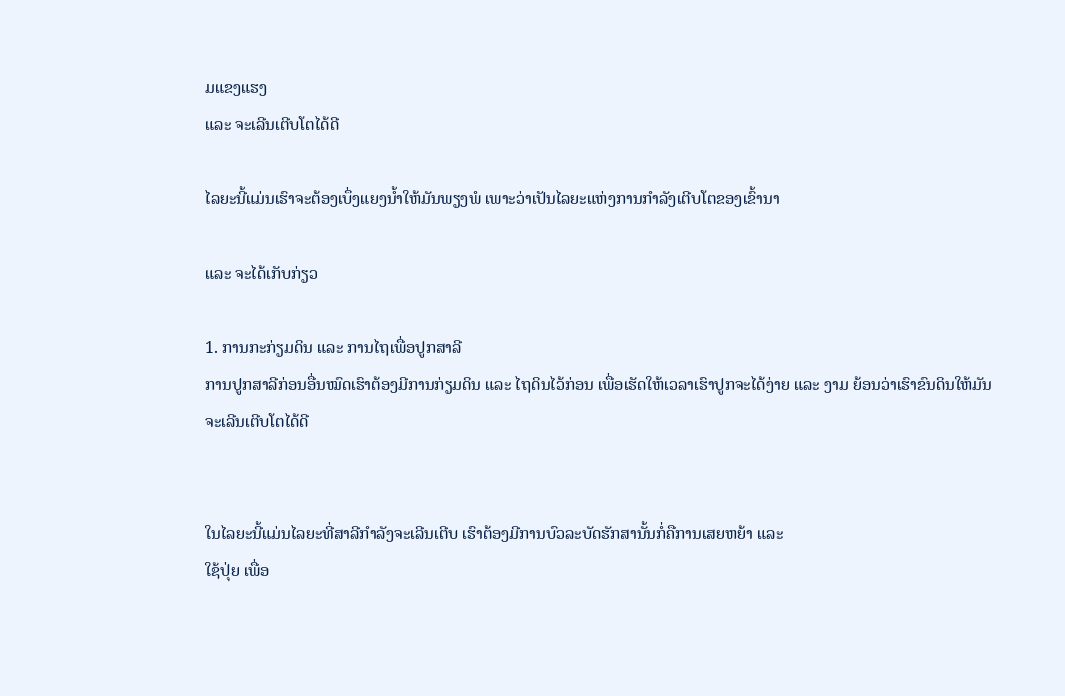ມແຂງແຮງ
ແລະ ຈະເລີນເຕີບໂຕໄດ້ດີ

ໄລຍະນີ້ແມ່ນເຮົາຈະຕ້ອງເບຶ່ງແຍງນໍ້າໃຫ້ມັນພຽງພໍ ເພາະວ່າເປັນໄລຍະແຫ່ງການກຳລັງເຕີບໂຕຂອງເຂົ້ານາ

ແລະ ຈະໄດ້ເກັບກ່ຽວ

1. ການກະກ່ຽມດິນ ແລະ ການໄຖເພື່ອປູກສາລີ
ການປູກສາລີກ່ອນອື່ນໝົດເຮົາຕ້ອງມີການກ່ຽມດິນ ແລະ ໄຖດິນໄວ້ກ່ອນ ເພື່ອເຮັດໃຫ້ເວລາເຮົາປູກຈະໄດ້ງ່າຍ ແລະ ງາມ ຍ້ອນວ່າເຮົາຂົນດິນໃຫ້ມັນຈະເລີນເຕີບໂຕໄດ້ດີ


ໃນໄລຍະນີ້ແມ່ນໄລຍະທີ່ສາລີກຳລັງຈະເລີນເຕີບ ເຮົາຕ້ອງມີການບົວລະບັດຮັກສານັ້ນກໍ່ຄືການເສຍຫຍ້າ ແລະ
ໃຊ້ປຸ່ຍ ເພື່ອ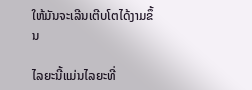ໃຫ້ມັນຈະເລີນເຕີບໂຕໄດ້ງາມຂຶ້ນ

ໄລຍະນີ້ແມ່ນໄລຍະທີ່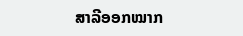ສາລີອອກໝາກ